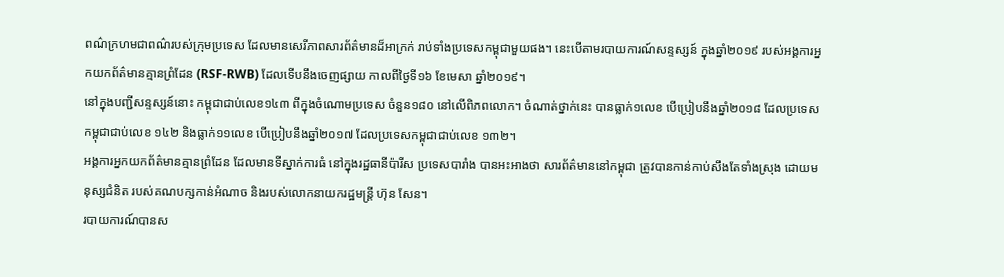ពណ៌ក្រហមជាពណ៌របស់ក្រុមប្រទេស ដែលមានសេរីភាពសារព័ត៌មានដ៏អាក្រក់ រាប់ទាំងប្រទេសកម្ពុជាមួយផង។ នេះបើតាមរបាយការណ៍សន្ទស្សន៍ ក្នុងឆ្នាំ២០១៩ របស់អង្គការអ្នកយកព័ត៌មានគ្មានព្រំដែន (RSF-RWB) ដែលទើបនឹងចេញផ្សាយ កាលពីថ្ងៃទី១៦ ខែមេសា ឆ្នាំ២០១៩។
នៅក្នុងបញ្ជីសន្ទស្សន៍នោះ កម្ពុជាជាប់លេខ១៤៣ ពីក្នុងចំណោមប្រទេស ចំនួន១៨០ នៅលើពិភពលោក។ ចំណាត់ថ្នាក់នេះ បានធ្លាក់១លេខ បើប្រៀបនឹងឆ្នាំ២០១៨ ដែលប្រទេសកម្ពុជាជាប់លេខ ១៤២ និងធ្លាក់១១លេខ បើប្រៀបនឹងឆ្នាំ២០១៧ ដែលប្រទេសកម្ពុជាជាប់លេខ ១៣២។
អង្គការអ្នកយកព័ត៌មានគ្មានព្រំដែន ដែលមានទីស្នាក់ការធំ នៅក្នុងរដ្ឋធានីប៉ារីស ប្រទេសបារាំង បានអះអាងថា សារព័ត៌មាននៅកម្ពុជា ត្រូវបានកាន់កាប់សឹងតែទាំងស្រុង ដោយមនុស្សជំនិត របស់គណបក្សកាន់អំណាច និងរបស់លោកនាយករដ្ឋមន្ត្រី ហ៊ុន សែន។
របាយការណ៍បានស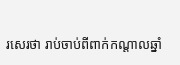រសេរថា រាប់ចាប់ពីពាក់កណ្ដាលឆ្នាំ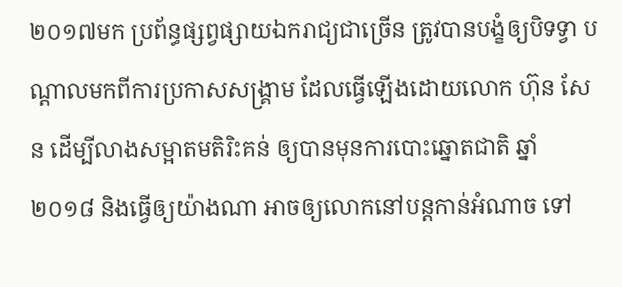២០១៧មក ប្រព័ន្ធផ្សព្វផ្សាយឯករាជ្យជាច្រើន ត្រូវបានបង្ខំឲ្យបិទទ្វា បណ្ដាលមកពីការប្រកាសសង្គ្រាម ដែលធ្វើឡើងដោយលោក ហ៊ុន សែន ដើម្បីលាងសម្អាតមតិរិះគន់ ឲ្យបានមុនការបោះឆ្នោតជាតិ ឆ្នាំ២០១៨ និងធ្វើឲ្យយ៉ាងណា អាចឲ្យលោកនៅបន្តកាន់អំណាច ទៅ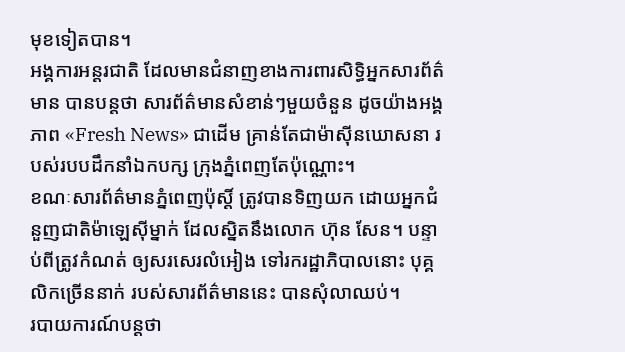មុខទៀតបាន។
អង្គការអន្តរជាតិ ដែលមានជំនាញខាងការពារសិទ្ធិអ្នកសារព័ត៌មាន បានបន្តថា សារព័ត៌មានសំខាន់ៗមួយចំនួន ដូចយ៉ាងអង្គភាព «Fresh News» ជាដើម គ្រាន់តែជាម៉ាស៊ីនឃោសនា របស់របបដឹកនាំឯកបក្ស ក្រុងភ្នំពេញតែប៉ុណ្ណោះ។
ខណៈសារព័ត៌មានភ្នំពេញប៉ុស្ដិ៍ ត្រូវបានទិញយក ដោយអ្នកជំនួញជាតិម៉ាឡេស៊ីម្នាក់ ដែលស្និតនឹងលោក ហ៊ុន សែន។ បន្ទាប់ពីត្រូវកំណត់ ឲ្យសរសេរលំអៀង ទៅរករដ្ឋាភិបាលនោះ បុគ្គលិកច្រើននាក់ របស់សារព័ត៌មាននេះ បានសុំលាឈប់។
របាយការណ៍បន្តថា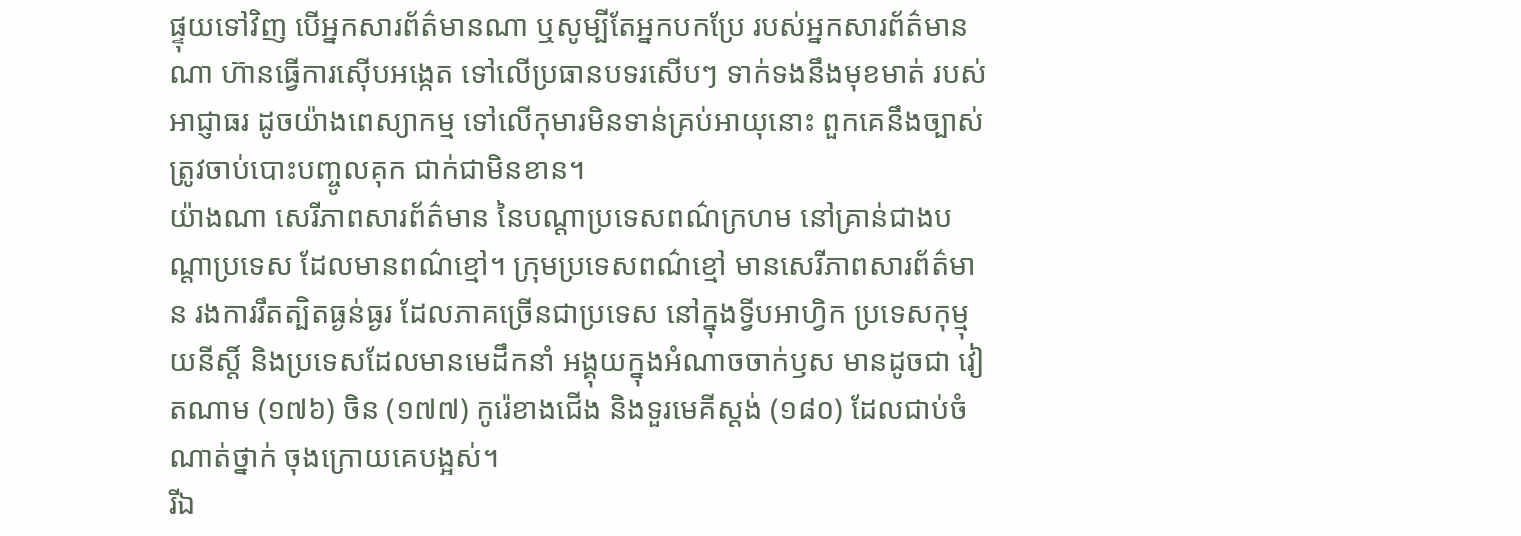ផ្ទុយទៅវិញ បើអ្នកសារព័ត៌មានណា ឬសូម្បីតែអ្នកបកប្រែ របស់អ្នកសារព័ត៌មានណា ហ៊ានធ្វើការស៊ើបអង្កេត ទៅលើប្រធានបទរសើបៗ ទាក់ទងនឹងមុខមាត់ របស់អាជ្ញាធរ ដូចយ៉ាងពេស្យាកម្ម ទៅលើកុមារមិនទាន់គ្រប់អាយុនោះ ពួកគេនឹងច្បាស់ត្រូវចាប់បោះបញ្ចូលគុក ជាក់ជាមិនខាន។
យ៉ាងណា សេរីភាពសារព័ត៌មាន នៃបណ្ដាប្រទេសពណ៌ក្រហម នៅគ្រាន់ជាងបណ្ដាប្រទេស ដែលមានពណ៌ខ្មៅ។ ក្រុមប្រទេសពណ៌ខ្មៅ មានសេរីភាពសារព័ត៌មាន រងការរឹតត្បិតធ្ងន់ធ្ងរ ដែលភាគច្រើនជាប្រទេស នៅក្នុងទ្វីបអាហ្វិក ប្រទេសកុម្មុយនីស្ដិ៍ និងប្រទេសដែលមានមេដឹកនាំ អង្គុយក្នុងអំណាចចាក់ឫស មានដូចជា វៀតណាម (១៧៦) ចិន (១៧៧) កូរ៉េខាងជើង និងទួរមេគីស្ដង់ (១៨០) ដែលជាប់ចំណាត់ថ្នាក់ ចុងក្រោយគេបង្អស់។
រីឯ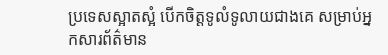ប្រទេសស្អាតស្អំ បើកចិត្តទូលំទូលាយជាងគេ សម្រាប់អ្នកសារព័ត៌មាន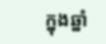ក្នុងឆ្នាំ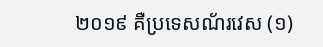២០១៩ គឺប្រទេសណ័រវេស (១)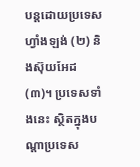បន្តដោយប្រទេសហ្វាំងឡង់ (២) និងស៊ុយអែដ (៣)។ ប្រទេសទាំងនេះ ស្ថិតក្នុងបណ្ដាប្រទេស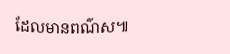ដែលមានពណ៌ស៕